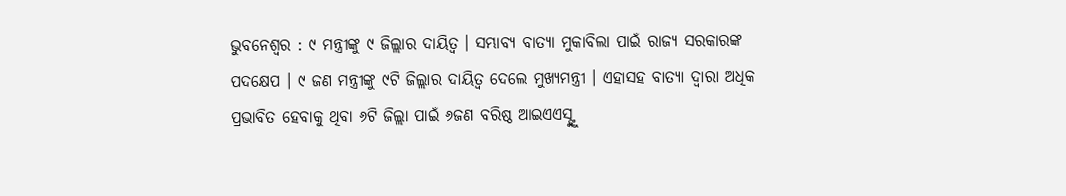ଭୁବନେଶ୍ୱର : ୯ ମନ୍ତ୍ରୀଙ୍କୁ ୯ ଜିଲ୍ଲାର ଦାୟିତ୍ବ । ସମ୍ଭାବ୍ୟ ବାତ୍ୟା ମୁକାବିଲା ପାଇଁ ରାଜ୍ୟ ସରକାରଙ୍କ ପଦକ୍ଷେପ । ୯ ଜଣ ମନ୍ତ୍ରୀଙ୍କୁ ୯ଟି ଜିଲ୍ଲାର ଦାୟିତ୍ବ ଦେଲେ ମୁଖ୍ୟମନ୍ତ୍ରୀ । ଏହାସହ ବାତ୍ୟା ଦ୍ବାରା ଅଧିକ ପ୍ରଭାବିତ ହେବାକୁ ଥିବା ୬ଟି ଜିଲ୍ଲା ପାଇଁ ୬ଜଣ ବରିଷ୍ଠ ଆଇଏଏସ୍ଙ୍କୁ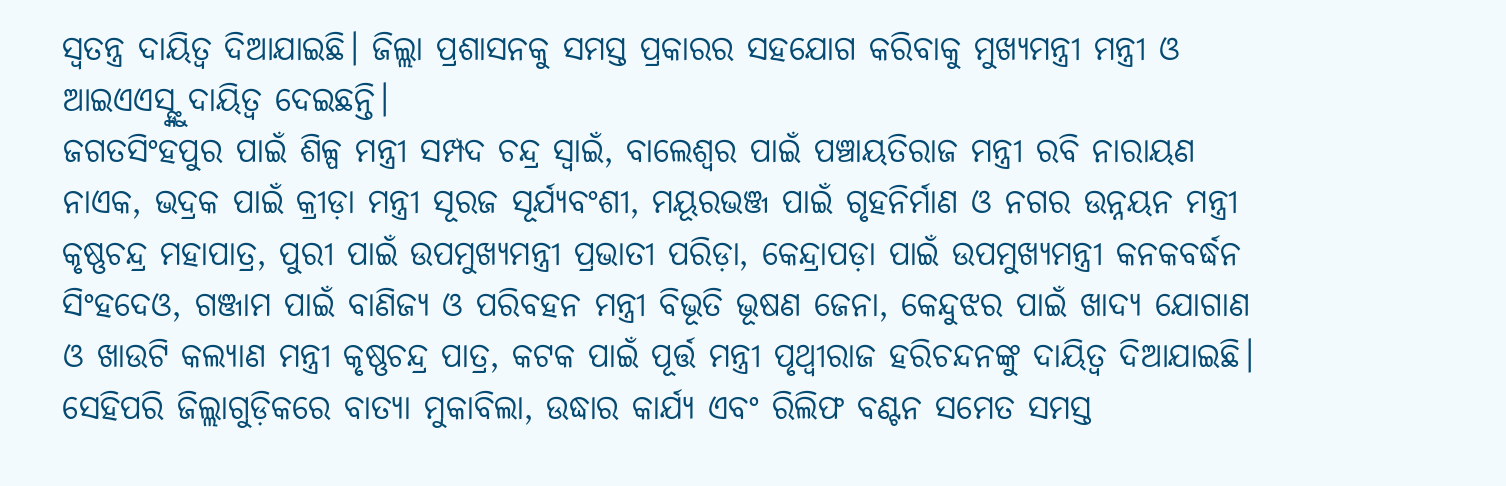ସ୍ବତନ୍ତ୍ର ଦାୟିତ୍ବ ଦିଆଯାଇଛି। ଜିଲ୍ଲା ପ୍ରଶାସନକୁ ସମସ୍ତ ପ୍ରକାରର ସହଯୋଗ କରିବାକୁ ମୁଖ୍ୟମନ୍ତ୍ରୀ ମନ୍ତ୍ରୀ ଓ ଆଇଏଏସ୍ଙ୍କୁ ଦାୟିତ୍ବ ଦେଇଛନ୍ତି।
ଜଗତସିଂହପୁର ପାଇଁ ଶିଳ୍ପ ମନ୍ତ୍ରୀ ସମ୍ପଦ ଚନ୍ଦ୍ର ସ୍ବାଇଁ, ବାଲେଶ୍ବର ପାଇଁ ପଞ୍ଚାୟତିରାଜ ମନ୍ତ୍ରୀ ରବି ନାରାୟଣ ନାଏକ, ଭଦ୍ରକ ପାଇଁ କ୍ରୀଡ଼ା ମନ୍ତ୍ରୀ ସୂରଜ ସୂର୍ଯ୍ୟବଂଶୀ, ମୟୂରଭଞ୍ଜ ପାଇଁ ଗୃହନିର୍ମାଣ ଓ ନଗର ଉନ୍ନୟନ ମନ୍ତ୍ରୀ କୃଷ୍ଣଚନ୍ଦ୍ର ମହାପାତ୍ର, ପୁରୀ ପାଇଁ ଉପମୁଖ୍ୟମନ୍ତ୍ରୀ ପ୍ରଭାତୀ ପରିଡ଼ା, କେନ୍ଦ୍ରାପଡ଼ା ପାଇଁ ଉପମୁଖ୍ୟମନ୍ତ୍ରୀ କନକବର୍ଦ୍ଧନ ସିଂହଦେଓ, ଗଞ୍ଜାମ ପାଇଁ ବାଣିଜ୍ୟ ଓ ପରିବହନ ମନ୍ତ୍ରୀ ବିଭୂତି ଭୂଷଣ ଜେନା, କେନ୍ଦୁଝର ପାଇଁ ଖାଦ୍ୟ ଯୋଗାଣ ଓ ଖାଉଟି କଲ୍ୟାଣ ମନ୍ତ୍ରୀ କୃଷ୍ଣଚନ୍ଦ୍ର ପାତ୍ର, କଟକ ପାଇଁ ପୂର୍ତ୍ତ ମନ୍ତ୍ରୀ ପୃଥ୍ବୀରାଜ ହରିଚନ୍ଦନଙ୍କୁ ଦାୟିତ୍ବ ଦିଆଯାଇଛି।
ସେହିପରି ଜିଲ୍ଲାଗୁଡ଼ିକରେ ବାତ୍ୟା ମୁକାବିଲା, ଉଦ୍ଧାର କାର୍ଯ୍ୟ ଏବଂ ରିଲିଫ ବଣ୍ଟନ ସମେତ ସମସ୍ତ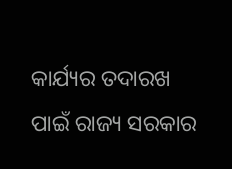କାର୍ଯ୍ୟର ତଦାରଖ ପାଇଁ ରାଜ୍ୟ ସରକାର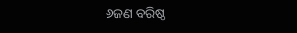୬ଜଣ ବରିଷ୍ଠ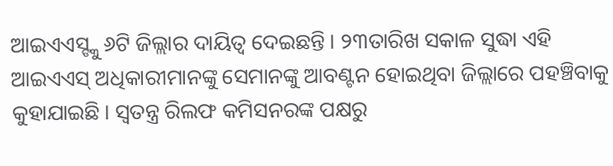ଆଇଏଏସ୍ଙ୍କୁ ୬ଟି ଜିଲ୍ଲାର ଦାୟିତ୍ବ ଦେଇଛନ୍ତି। ୨୩ତାରିଖ ସକାଳ ସୁଦ୍ଧା ଏହି ଆଇଏଏସ୍ ଅଧିକାରୀମାନଙ୍କୁ ସେମାନଙ୍କୁ ଆବଣ୍ଟନ ହୋଇଥିବା ଜିଲ୍ଲାରେ ପହଞ୍ଚିବାକୁ କୁହାଯାଇଛି। ସ୍ବତନ୍ତ୍ର ରିଲଫ କମିସନରଙ୍କ ପକ୍ଷରୁ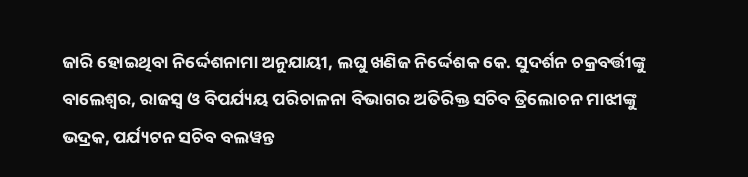ଜାରି ହୋଇଥିବା ନିର୍ଦ୍ଦେଶନାମା ଅନୁଯାୟୀ, ଲଘୁ ଖଣିଜ ନିର୍ଦ୍ଦେଶକ କେ. ସୁଦର୍ଶନ ଚକ୍ରବର୍ତ୍ତୀଙ୍କୁ ବାଲେଶ୍ୱର, ରାଜସ୍ବ ଓ ବିପର୍ଯ୍ୟୟ ପରିଚାଳନା ବିଭାଗର ଅତିରିକ୍ତ ସଚିବ ତ୍ରିଲୋଚନ ମାଝୀଙ୍କୁ ଭଦ୍ରକ, ପର୍ଯ୍ୟଟନ ସଚିବ ବଲୱନ୍ତ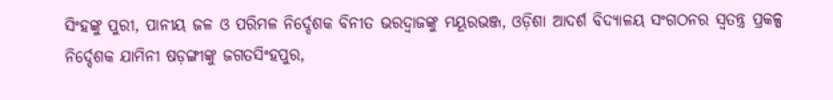ସିଂହଙ୍କୁ ପୁରୀ, ପାନୀୟ ଜଳ ଓ ପରିମଳ ନିର୍ଦ୍ଦେଶକ ବିନୀତ ଭରଦ୍ୱାଜଙ୍କୁ ମୟୂରଭଞ୍ଜ, ଓଡ଼ିଶା ଆଦର୍ଶ ବିଦ୍ୟାଳୟ ସଂଗଠନର ସ୍ବତନ୍ତ୍ର ପ୍ରକଳ୍ପ ନିର୍ଦ୍ଦେଶକ ଯାମିନୀ ଷଡ଼ଙ୍ଗୀଙ୍କୁ ଜଗତସିଂହପୁର,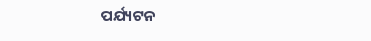ପର୍ଯ୍ୟଟନ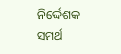ନିର୍ଦ୍ଦେଶକ ସମର୍ଥ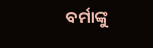ବର୍ମାଙ୍କୁ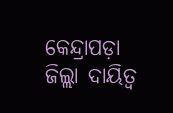କେନ୍ଦ୍ରାପଡ଼ା ଜିଲ୍ଲା ଦାୟିତ୍ୱ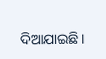ଦିଆଯାଇଛି।